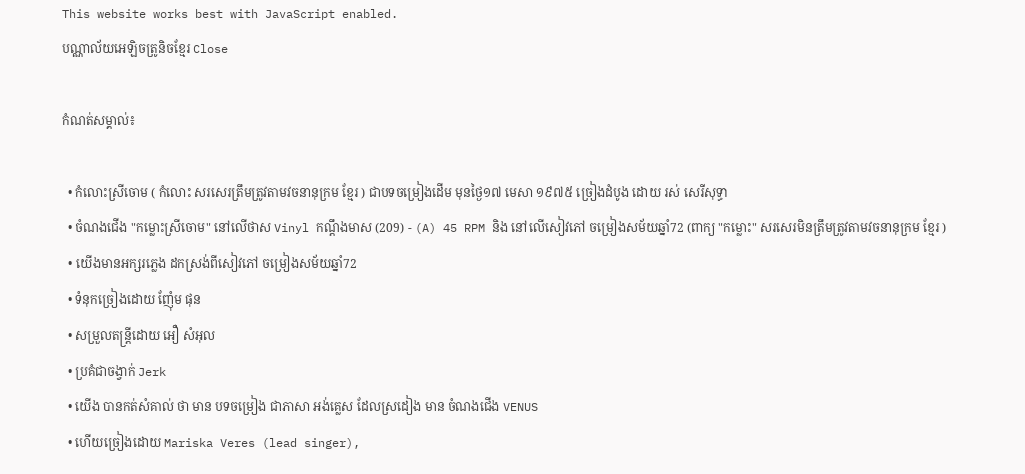This website works best with JavaScript enabled.
បណ្ណាល័យអេឡិចត្រូនិចខ្មែរ Close

កំណត់សម្គាល់៖

  • កំលោះស្រីចោម ( កំលោះ សរសេរត្រឹមត្រូវតាមវចនានុក្រម ខ្មែរ ) ជាបទចម្រៀងដើម មុនថ្ងៃ១៧ មេសា ១៩៧៥ ច្រៀងដំបូង ដោយ រស់ សេរីសុទ្ធា
  • ចំណងជើង "កម្លោះស្រីចោម" នៅលើថាស Vinyl កណ្ដឹងមាស (209) - (A) 45 RPM និង នៅលើសៀវភៅ ចម្រៀងសម័យឆ្នាំ72 (ពាក្យ "កម្លោះ" សរសេរមិនត្រឹមត្រូវតាមវចនានុក្រម ខ្មែរ )
  • យើងមានអក្សរភ្លេង ដកស្រង់ពីសៀវភៅ ចម្រៀងសម័យឆ្នាំ72
  • ទំនុកច្រៀងដោយ ញ៉ែំម ផុន
  • សម្រួលតន្ត្រីដោយ អឿ សំអុល
  • ប្រគំជាចង្វាក់ Jerk
  • យើង បានកត់សំគាល់ ថា មាន បទចម្រៀង ជាភាសា អង់គ្លេស ដែលស្រដៀង មាន ចំណងជើង VENUS
  • ហើយច្រៀងដោយ Mariska Veres (lead singer),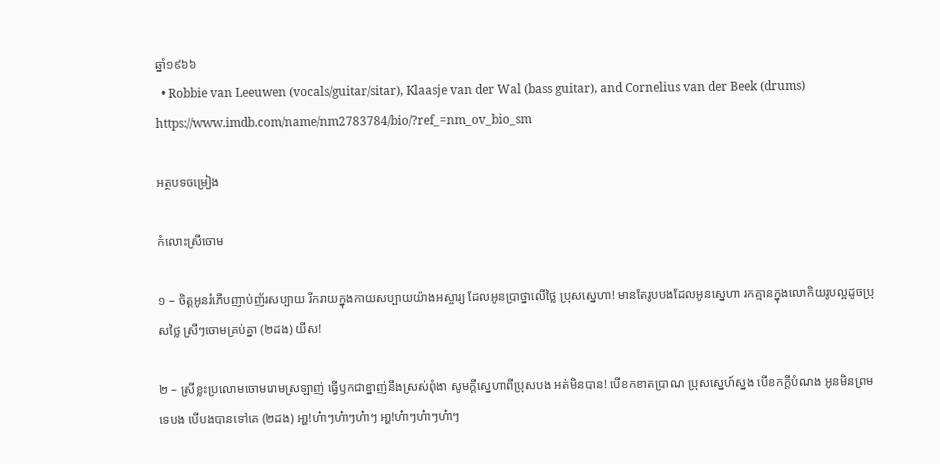ឆ្នាំ១៩៦៦
  • Robbie van Leeuwen (vocals/guitar/sitar), Klaasje van der Wal (bass guitar), and Cornelius van der Beek (drums) https://www.imdb.com/name/nm2783784/bio/?ref_=nm_ov_bio_sm

អត្ថបទចម្រៀង

កំលោះស្រីចោម

១ – ចិត្តអូនរំភើបញាប់ញ័រសប្បាយ រីករាយក្នុងកាយសប្បាយយ៉ាងអស្ចារ្យ ដែលអូនប្រាថ្នាលើថៃ្ល ប្រុសសេ្នហា! មានតែរូបបងដែលអូនសេ្នហា រកគ្មានក្នុងលោកិយរូបល្អដូចប្រុសថៃ្ល ស្រីៗចោមគ្រប់គ្នា (២ដង) យីស!

២ – ស្រីខ្លះប្រលោមចោមរោមស្រឡាញ់ ធើ្វឫកជាខ្នាញ់នឹងស្រស់ពុំងា សូមកី្តសេ្នហាពីប្រុសបង អត់មិនបាន! បើខកខាតប្រាណ ប្រុសសេ្នហ៍ស្នង បើខកកី្តបំណង អូនមិនព្រមទេបង បើបងបានទៅគេ (២ដង) អា្ហ!ហ៎ាៗហ៎ាៗហ៎ាៗ អា្ហ!ហ៎ាៗហ៎ាៗហ៎ាៗ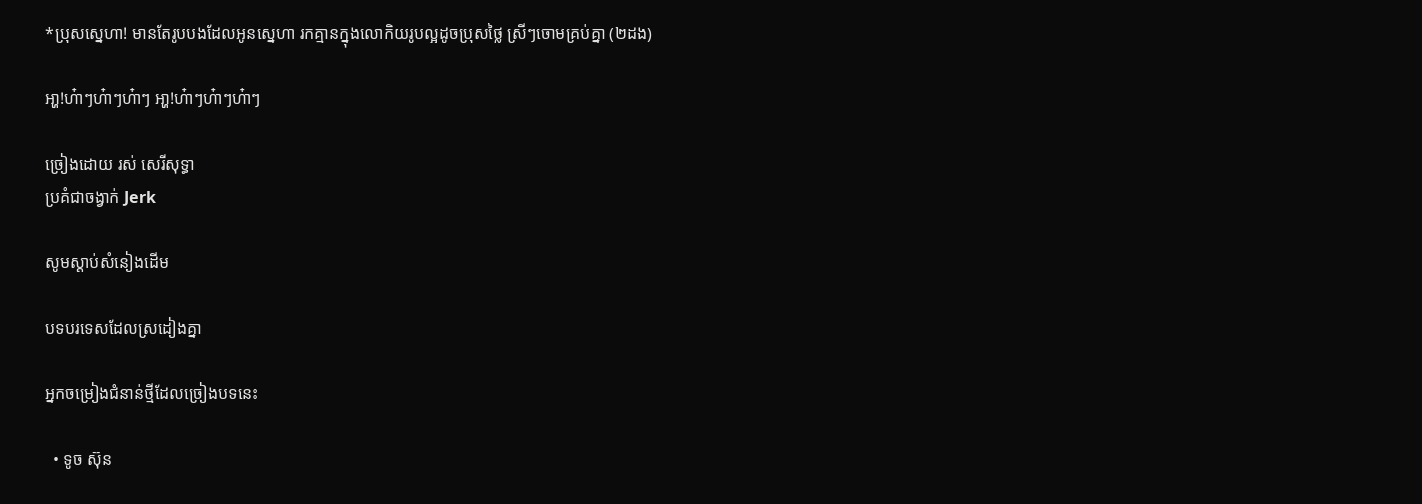*ប្រុសសេ្នហា! មានតែរូបបងដែលអូនសេ្នហា រកគ្មានក្នុងលោកិយរូបល្អដូចប្រុសថៃ្ល ស្រីៗចោមគ្រប់គ្នា (២ដង)

អា្ហ!ហ៎ាៗហ៎ាៗហ៎ាៗ អា្ហ!ហ៎ាៗហ៎ាៗហ៎ាៗ

ច្រៀងដោយ រស់ សេរីសុទ្ធា
ប្រគំជាចង្វាក់ Jerk

សូមស្ដាប់សំនៀងដើម

បទបរទេសដែលស្រដៀងគ្នា

អ្នកចម្រៀងជំនាន់ថ្មីដែលច្រៀងបទនេះ

  • ទូច ស៊ុន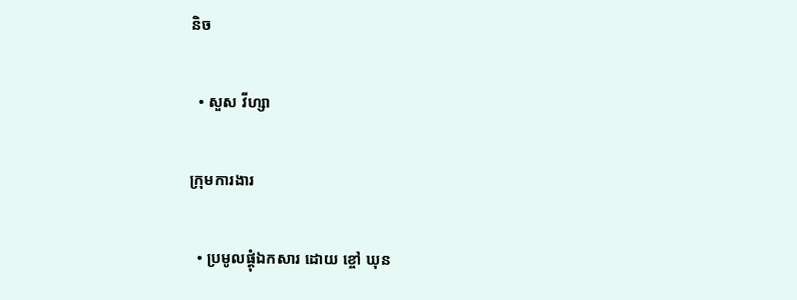និច

  • សួស វីហ្សា

ក្រុមការងារ

  • ប្រមូលផ្ដុំឯកសារ ដោយ ខ្ចៅ ឃុន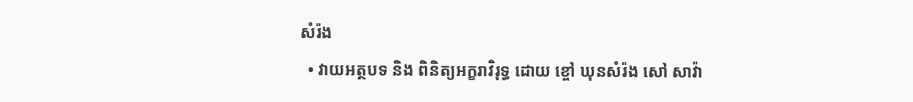សំរ៉ង
  • វាយអត្ថបទ និង ពិនិត្យអក្ខរាវិរុទ្ធ ដោយ ខ្ចៅ ឃុនសំរ៉ង សៅ សាវ៉ា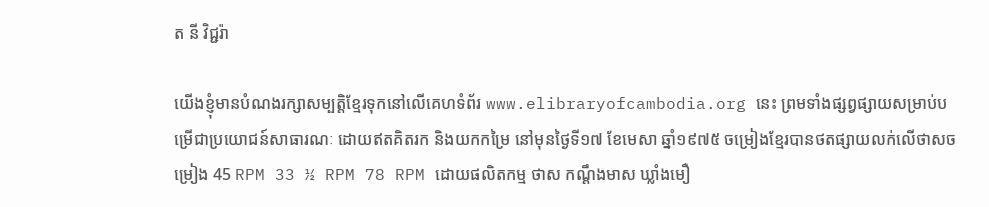ត នី វិជ្ជរ៉ា

យើងខ្ញុំមានបំណងរក្សាសម្បត្តិខ្មែរទុកនៅលើគេហទំព័រ www.elibraryofcambodia.org នេះ ព្រមទាំងផ្សព្វផ្សាយសម្រាប់បម្រើជាប្រយោជន៍សាធារណៈ ដោយឥតគិតរក និងយកកម្រៃ នៅមុនថ្ងៃទី១៧ ខែមេសា ឆ្នាំ១៩៧៥ ចម្រៀងខ្មែរបានថតផ្សាយលក់លើថាសចម្រៀង 45 RPM 33 ½ RPM 78 RPM ដោយផលិតកម្ម ថាស កណ្ដឹងមាស ឃ្លាំងមឿ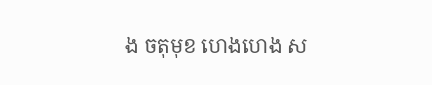ង ចតុមុខ ហេងហេង ស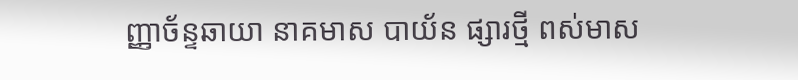ញ្ញាច័ន្ទឆាយា នាគមាស បាយ័ន ផ្សារថ្មី ពស់មាស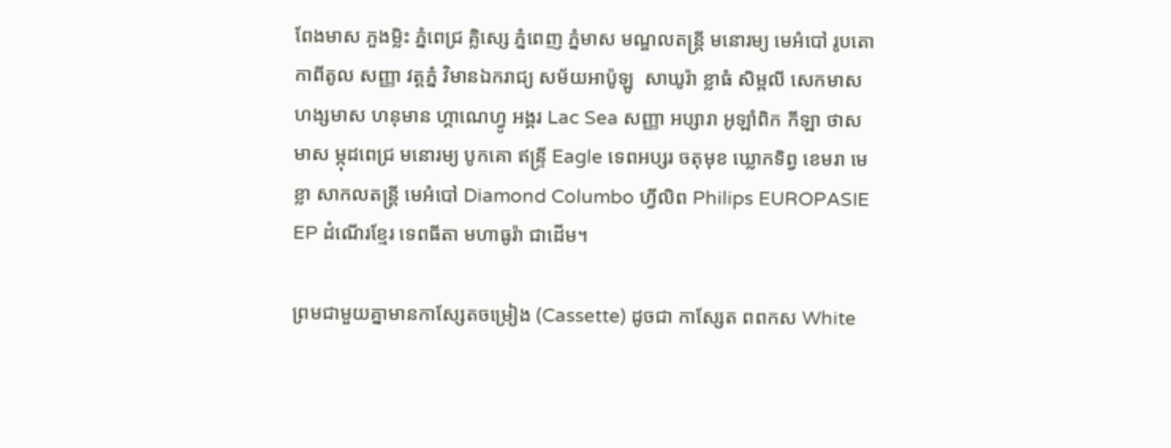ពែងមាស ភួងម្លិះ ភ្នំពេជ្រ គ្លិស្សេ ភ្នំពេញ ភ្នំមាស មណ្ឌលតន្រ្តី មនោរម្យ មេអំបៅ រូបតោ កាពីតូល សញ្ញា វត្តភ្នំ វិមានឯករាជ្យ សម័យអាប៉ូឡូ  សាឃូរ៉ា ខ្លាធំ សិម្ពលី សេកមាស ហង្សមាស ហនុមាន ហ្គាណេហ្វូ អង្គរ Lac Sea សញ្ញា អប្សារា អូឡាំពិក កីឡា ថាសមាស ម្កុដពេជ្រ មនោរម្យ បូកគោ ឥន្ទ្រី Eagle ទេពអប្សរ ចតុមុខ ឃ្លោកទិព្វ ខេមរា មេខ្លា សាកលតន្ត្រី មេអំបៅ Diamond Columbo ហ្វីលិព Philips EUROPASIE EP ដំណើរខ្មែរ ទេពធីតា មហាធូរ៉ា ជាដើម។

ព្រមជាមួយគ្នាមានកាសែ្សតចម្រៀង (Cassette) ដូចជា កាស្សែត ពពកស White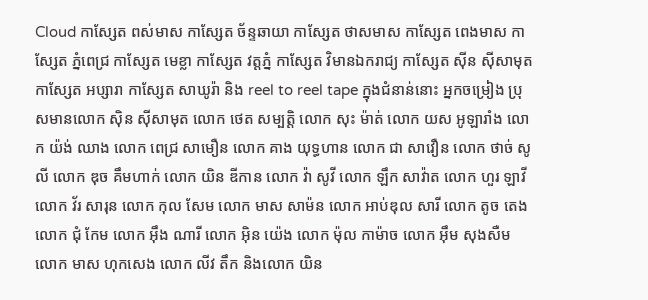Cloud កាស្សែត ពស់មាស កាស្សែត ច័ន្ទឆាយា កាស្សែត ថាសមាស កាស្សែត ពេងមាស កាស្សែត ភ្នំពេជ្រ កាស្សែត មេខ្លា កាស្សែត វត្តភ្នំ កាស្សែត វិមានឯករាជ្យ កាស្សែត ស៊ីន ស៊ីសាមុត កាស្សែត អប្សារា កាស្សែត សាឃូរ៉ា និង reel to reel tape ក្នុងជំនាន់នោះ អ្នកចម្រៀង ប្រុសមានលោក ស៊ិន ស៊ីសាមុត លោក ថេត សម្បត្តិ លោក សុះ ម៉ាត់ លោក យស អូឡារាំង លោក យ៉ង់ ឈាង លោក ពេជ្រ សាមឿន លោក គាង យុទ្ធហាន លោក ជា សាវឿន លោក ថាច់ សូលី លោក ឌុច គឹមហាក់ លោក យិន ឌីកាន លោក វ៉ា សូវី លោក ឡឹក សាវ៉ាត លោក ហួរ ឡាវី លោក វ័រ សារុន លោក កុល សែម លោក មាស សាម៉ន លោក អាប់ឌុល សារី លោក តូច តេង លោក ជុំ កែម លោក អ៊ឹង ណារី លោក អ៊ិន យ៉េង លោក ម៉ុល កាម៉ាច លោក អ៊ឹម សុងសឺម លោក មាស ហុកសេង លោក លីវ តឹក និងលោក យិន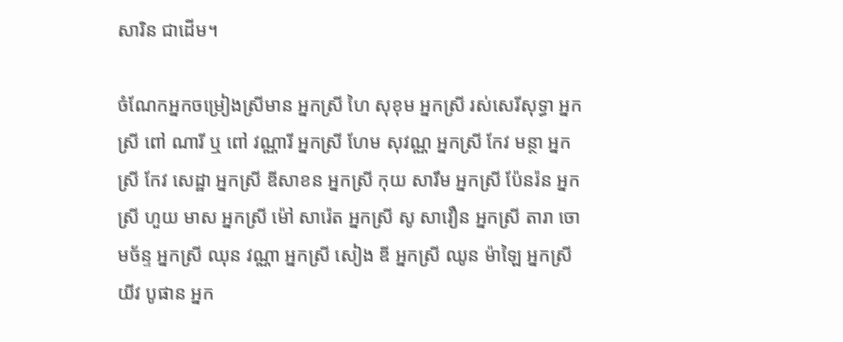សារិន ជាដើម។

ចំណែកអ្នកចម្រៀងស្រីមាន អ្នកស្រី ហៃ សុខុម អ្នកស្រី រស់សេរីសុទ្ធា អ្នកស្រី ពៅ ណារី ឬ ពៅ វណ្ណារី អ្នកស្រី ហែម សុវណ្ណ អ្នកស្រី កែវ មន្ថា អ្នកស្រី កែវ សេដ្ឋា អ្នកស្រី ឌីសាខន អ្នកស្រី កុយ សារឹម អ្នកស្រី ប៉ែនរ៉ន អ្នកស្រី ហួយ មាស អ្នកស្រី ម៉ៅ សារ៉េត អ្នកស្រី សូ សាវឿន អ្នកស្រី តារា ចោមច័ន្ទ អ្នកស្រី ឈុន វណ្ណា អ្នកស្រី សៀង ឌី អ្នកស្រី ឈូន ម៉ាឡៃ អ្នកស្រី យីវ បូផាន អ្នក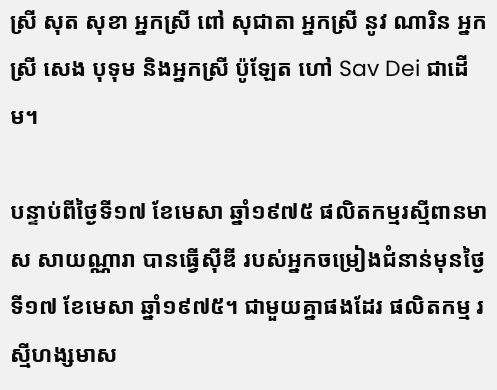ស្រី សុត សុខា អ្នកស្រី ពៅ សុជាតា អ្នកស្រី នូវ ណារិន អ្នកស្រី សេង បុទុម និងអ្នកស្រី ប៉ូឡែត ហៅ Sav Dei ជាដើម។

បន្ទាប់ពីថ្ងៃទី១៧ ខែមេសា ឆ្នាំ១៩៧៥ ផលិតកម្មរស្មីពានមាស សាយណ្ណារា បានធ្វើស៊ីឌី របស់អ្នកចម្រៀងជំនាន់មុនថ្ងៃទី១៧ ខែមេសា ឆ្នាំ១៩៧៥។ ជាមួយគ្នាផងដែរ ផលិតកម្ម រស្មីហង្សមាស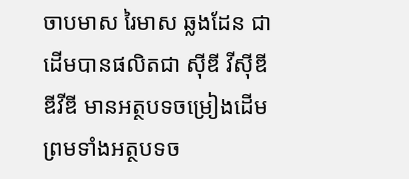ចាបមាស រៃមាស ឆ្លងដែន ជាដើមបានផលិតជា ស៊ីឌី វីស៊ីឌី ឌីវីឌី មានអត្ថបទចម្រៀងដើម ព្រមទាំងអត្ថបទច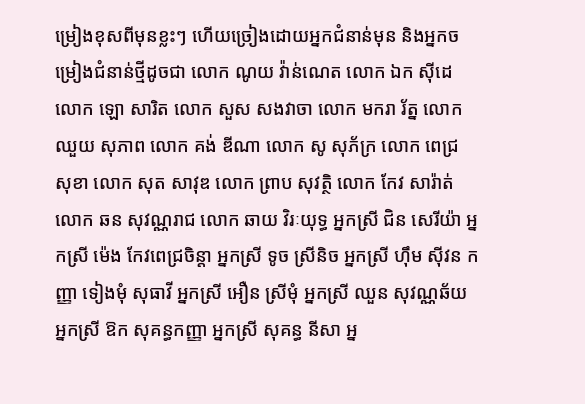ម្រៀងខុសពីមុនខ្លះៗ ហើយច្រៀងដោយអ្នកជំនាន់មុន និងអ្នកចម្រៀងជំនាន់ថ្មីដូចជា លោក ណូយ វ៉ាន់ណេត លោក ឯក ស៊ីដេ លោក ឡោ សារិត លោក សួស សងវាចា លោក មករា រ័ត្ន លោក ឈួយ សុភាព លោក គង់ ឌីណា លោក សូ សុភ័ក្រ លោក ពេជ្រ សុខា លោក សុត សាវុឌ លោក ព្រាប សុវត្ថិ លោក កែវ សារ៉ាត់ លោក ឆន សុវណ្ណរាជ លោក ឆាយ វិរៈយុទ្ធ អ្នកស្រី ជិន សេរីយ៉ា អ្នកស្រី ម៉េង កែវពេជ្រចិន្តា អ្នកស្រី ទូច ស្រីនិច អ្នកស្រី ហ៊ឹម ស៊ីវន កញ្ញា ទៀងមុំ សុធាវី អ្នកស្រី អឿន ស្រីមុំ អ្នកស្រី ឈួន សុវណ្ណឆ័យ អ្នកស្រី ឱក សុគន្ធកញ្ញា អ្នកស្រី សុគន្ធ នីសា អ្ន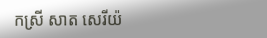កស្រី សាត សេរីយ៉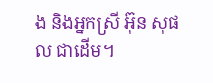ង និងអ្នកស្រី អ៊ុន សុផល ជាដើម។